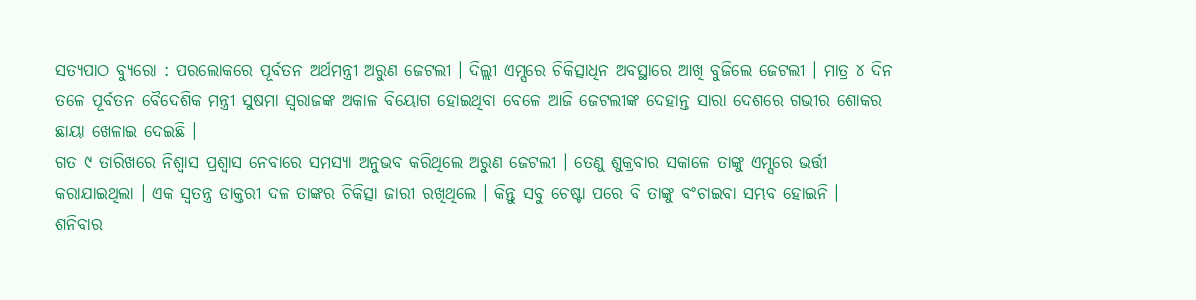ସତ୍ୟପାଠ ବ୍ୟୁରୋ : ପରଲୋକରେ ପୂର୍ବତନ ଅର୍ଥମନ୍ତ୍ରୀ ଅରୁଣ ଜେଟଲୀ । ଦିଲ୍ଲୀ ଏମ୍ସରେ ଚିକିତ୍ସାଧିନ ଅବସ୍ଥାରେ ଆଖି ବୁଜିଲେ ଜେଟଲୀ । ମାତ୍ର ୪ ଦିନ ତଳେ ପୂର୍ବତନ ବୈଦେଶିକ ମନ୍ତ୍ରୀ ସୁଷମା ସ୍ୱରାଜଙ୍କ ଅକାଳ ବିୟୋଗ ହୋଇଥିବା ବେଳେ ଆଜି ଜେଟଲୀଙ୍କ ଦେହାନ୍ତ ସାରା ଦେଶରେ ଗଭୀର ଶୋକର ଛାୟା ଖେଳାଇ ଦେଇଛି ।
ଗତ ୯ ତାରିଖରେ ନିଶ୍ୱାସ ପ୍ରଶ୍ୱାସ ନେବାରେ ସମସ୍ୟା ଅନୁଭବ କରିଥିଲେ ଅରୁଣ ଜେଟଲୀ । ତେଣୁ ଶୁକ୍ରବାର ସକାଳେ ତାଙ୍କୁ ଏମ୍ସରେ ଭର୍ତ୍ତୀ କରାଯାଇଥିଲା । ଏକ ସ୍ୱତନ୍ତ୍ର ଡାକ୍ତରୀ ଦଳ ତାଙ୍କର ଚିକିତ୍ସା ଜାରୀ ରଖିଥିଲେ । କିନ୍ତୁ ସବୁ ଚେଷ୍ଟା ପରେ ବି ତାଙ୍କୁ ବଂଚାଇବା ସମ୍ଭବ ହୋଇନି ।
ଶନିବାର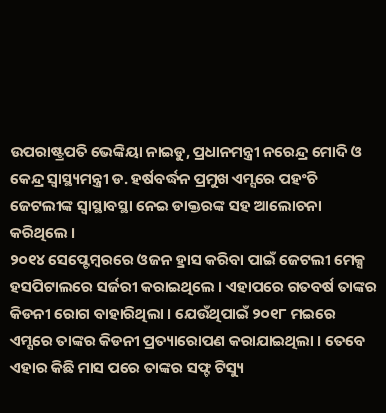ଉପରାଷ୍ଟ୍ରପତି ଭେଙ୍କିୟା ନାଇଡୁ, ପ୍ରଧାନମନ୍ତ୍ରୀ ନରେନ୍ଦ୍ର ମୋଦି ଓ କେନ୍ଦ୍ର ସ୍ୱାସ୍ଥ୍ୟମନ୍ତ୍ରୀ ଡ. ହର୍ଷବର୍ଦ୍ଧନ ପ୍ରମୁଖ ଏମ୍ସରେ ପହଂଚି ଜେଟଲୀଙ୍କ ସ୍ୱାସ୍ଥାବସ୍ଥା ନେଇ ଡାକ୍ତରଙ୍କ ସହ ଆଲୋଚନା କରିଥିଲେ ।
୨୦୧୪ ସେପ୍ଟେମ୍ବରରେ ଓଜନ ହ୍ରାସ କରିବା ପାଇଁ ଜେଟଲୀ ମେକ୍ସ ହସପିଟାଲରେ ସର୍ଜରୀ କରାଇଥିଲେ । ଏହାପରେ ଗତବର୍ଷ ତାଙ୍କର କିଡନୀ ରୋଗ ବାହାରିଥିଲା । ଯେଉଁଥିପାଇଁ ୨୦୧୮ ମଇରେ ଏମ୍ସରେ ତାଙ୍କର କିଡନୀ ପ୍ରତ୍ୟାରୋପଣ କରାଯାଇଥିଲା । ତେବେ ଏହାର କିଛି ମାସ ପରେ ତାଙ୍କର ସଫ୍ଟ ଟିସ୍ୟୁ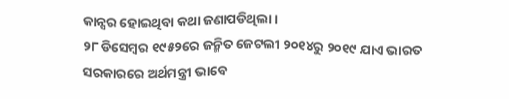କାନ୍ସର ହୋଇଥିବା କଥା ଜଣାପଡିଥିଲା ।
୨୮ ଡିସେମ୍ବର ୧୯୫୨ରେ ଜନ୍ମିତ ଜେଟଲୀ ୨୦୧୪ରୁ ୨୦୧୯ ଯାଏ ଭାରତ ସରକାରରେ ଅର୍ଥମନ୍ତ୍ରୀ ଭାବେ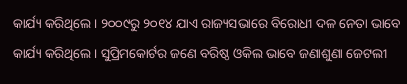କାର୍ଯ୍ୟ କରିଥିଲେ । ୨୦୦୯ରୁ ୨୦୧୪ ଯାଏ ରାଜ୍ୟସଭାରେ ବିରୋଧୀ ଦଳ ନେତା ଭାବେ କାର୍ଯ୍ୟ କରିଥିଲେ । ସୁପ୍ରିମକୋର୍ଟର ଜଣେ ବରିଷ୍ଠ ଓକିଲ ଭାବେ ଜଣାଶୁଣା ଜେଟଲୀ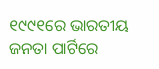୧୯୯୧ରେ ଭାରତୀୟ ଜନତା ପାର୍ଟିରେ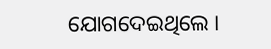ଯୋଗଦେଇଥିଲେ ।